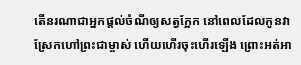តើនរណាជាអ្នកផ្ដល់ចំណីឲ្យសត្វក្អែក នៅពេលដែលកូនវាស្រែកហៅព្រះជាម្ចាស់ ហើយហើរចុះហើរឡើង ព្រោះអត់អា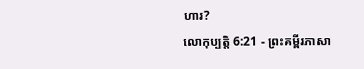ហារ?
លោកុប្បត្តិ 6:21 - ព្រះគម្ពីរភាសា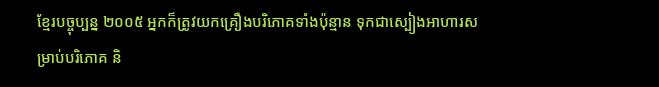ខ្មែរបច្ចុប្បន្ន ២០០៥ អ្នកក៏ត្រូវយកគ្រឿងបរិភោគទាំងប៉ុន្មាន ទុកជាស្បៀងអាហារសម្រាប់បរិភោគ និ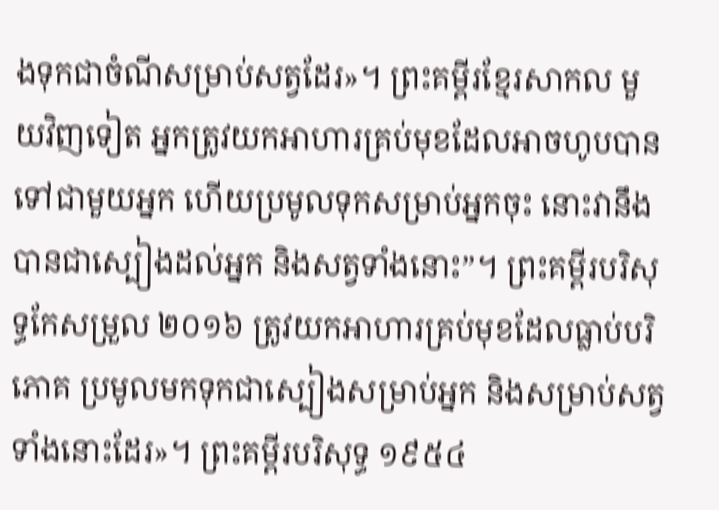ងទុកជាចំណីសម្រាប់សត្វដែរ»។ ព្រះគម្ពីរខ្មែរសាកល មួយវិញទៀត អ្នកត្រូវយកអាហារគ្រប់មុខដែលអាចហូបបានទៅជាមួយអ្នក ហើយប្រមូលទុកសម្រាប់អ្នកចុះ នោះវានឹងបានជាស្បៀងដល់អ្នក និងសត្វទាំងនោះ”។ ព្រះគម្ពីរបរិសុទ្ធកែសម្រួល ២០១៦ ត្រូវយកអាហារគ្រប់មុខដែលធ្លាប់បរិភោគ ប្រមូលមកទុកជាស្បៀងសម្រាប់អ្នក និងសម្រាប់សត្វទាំងនោះដែរ»។ ព្រះគម្ពីរបរិសុទ្ធ ១៩៥៤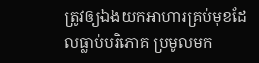ត្រូវឲ្យឯងយកអាហារគ្រប់មុខដែលធ្លាប់បរិភោគ ប្រមូលមក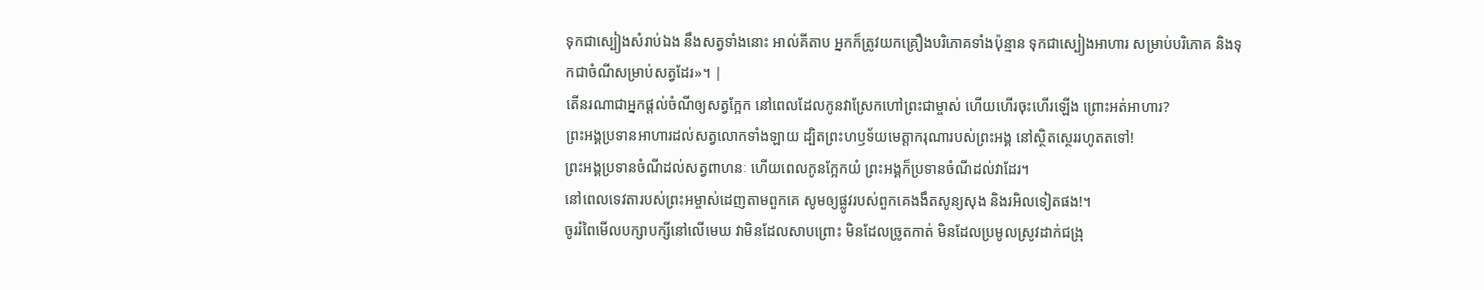ទុកជាស្បៀងសំរាប់ឯង នឹងសត្វទាំងនោះ អាល់គីតាប អ្នកក៏ត្រូវយកគ្រឿងបរិភោគទាំងប៉ុន្មាន ទុកជាស្បៀងអាហារ សម្រាប់បរិភោគ និងទុកជាចំណីសម្រាប់សត្វដែរ»។ |
តើនរណាជាអ្នកផ្ដល់ចំណីឲ្យសត្វក្អែក នៅពេលដែលកូនវាស្រែកហៅព្រះជាម្ចាស់ ហើយហើរចុះហើរឡើង ព្រោះអត់អាហារ?
ព្រះអង្គប្រទានអាហារដល់សត្វលោកទាំងឡាយ ដ្បិតព្រះហឫទ័យមេត្តាករុណារបស់ព្រះអង្គ នៅស្ថិតស្ថេររហូតតទៅ!
ព្រះអង្គប្រទានចំណីដល់សត្វពាហនៈ ហើយពេលកូនក្អែកយំ ព្រះអង្គក៏ប្រទានចំណីដល់វាដែរ។
នៅពេលទេវតារបស់ព្រះអម្ចាស់ដេញតាមពួកគេ សូមឲ្យផ្លូវរបស់ពួកគេងងឹតសូន្យសុង និងរអិលទៀតផង!។
ចូររំពៃមើលបក្សាបក្សីនៅលើមេឃ វាមិនដែលសាបព្រោះ មិនដែលច្រូតកាត់ មិនដែលប្រមូលស្រូវដាក់ជង្រុ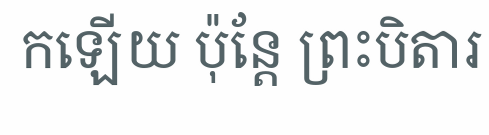កឡើយ ប៉ុន្តែ ព្រះបិតារ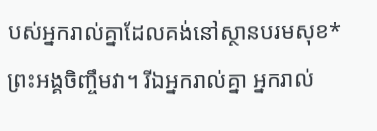បស់អ្នករាល់គ្នាដែលគង់នៅស្ថានបរមសុខ* ព្រះអង្គចិញ្ចឹមវា។ រីឯអ្នករាល់គ្នា អ្នករាល់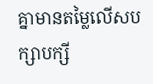គ្នាមានតម្លៃលើសបក្សាបក្សី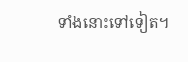ទាំងនោះទៅទៀត។